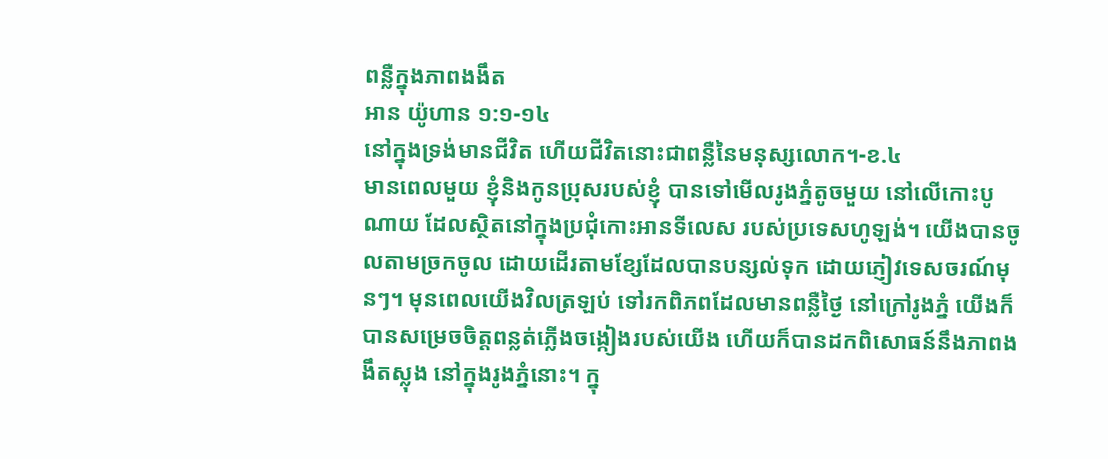ពន្លឺក្នុងភាពងងឹត
អាន យ៉ូហាន ១:១-១៤
នៅក្នុងទ្រង់មានជីវិត ហើយជីវិតនោះជាពន្លឺនៃមនុស្សលោក។-ខ.៤
មានពេលមួយ ខ្ញុំនិងកូនប្រុសរបស់ខ្ញុំ បានទៅមើលរូងភ្នំតូចមួយ នៅលើកោះបូណាយ ដែលស្ថិតនៅក្នុងប្រជុំកោះអានទីលេស របស់ប្រទេសហូឡង់។ យើងបានចូលតាមច្រកចូល ដោយដើរតាមខ្សែដែលបានបន្សល់ទុក ដោយភ្ញៀវទេសចរណ៍មុនៗ។ មុនពេលយើងវិលត្រឡប់ ទៅរកពិភពដែលមានពន្លឺថ្ងៃ នៅក្រៅរូងភ្នំ យើងក៏បានសម្រេចចិត្តពន្លត់ភ្លើងចង្កៀងរបស់យើង ហើយក៏បានដកពិសោធន៍នឹងភាពងងឹតស្លុង នៅក្នុងរូងភ្នំនោះ។ ក្នុ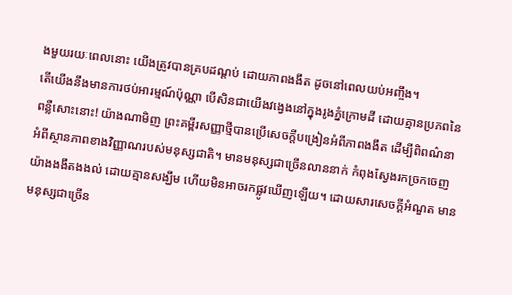ងមួយរយៈពេលនោះ យើងត្រូវបានគ្របដណ្តប់ ដោយភាពងងឹត ដូចនៅពេលយប់អញ្ចឹង។
តើយើងនឹងមានការថប់អារម្មណ៍ប៉ុណ្ណា បើសិនជាយើងវង្វេងនៅក្នុងរូងភ្នំក្រោមដី ដោយគ្មានប្រភពនៃពន្លឺសោះនោះ! យ៉ាងណាមិញ ព្រះគម្ពីរសញ្ញាថ្មីបានប្រើសេចក្តីបង្រៀនអំពីភាពងងឹត ដើម្បីពិពណ៌នា អំពីស្ថានភាពខាងវិញ្ញាណរបស់មនុស្សជាតិ។ មានមនុស្សជាច្រើនលាននាក់ កំពុងស្វែងរកច្រកចេញយ៉ាងងងឹតងងល់ ដោយគ្មានសង្ឃឹម ហើយមិនអាចរកផ្លូវឃើញឡើយ។ ដោយសារសេចក្តីអំណួត មានមនុស្សជាច្រើន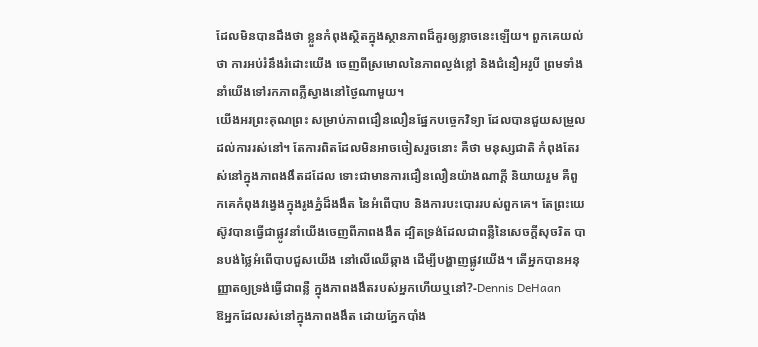ដែលមិនបានដឹងថា ខ្លួនកំពុងស្ថិតក្នុងស្ថានភាពដ៏គួរឲ្យខ្លាចនេះឡើយ។ ពួកគេយល់ថា ការអប់រំនឹងរំដោះយើង ចេញពីស្រមោលនៃភាពល្ងង់ខ្លៅ និងជំនឿអរូបី ព្រមទាំងនាំយើងទៅរកភាពភ្លឺស្វាងនៅថ្ងៃណាមួយ។
យើងអរព្រះគុណព្រះ សម្រាប់ភាពជឿនលឿនផ្នែកបច្ចេកវិទ្យា ដែលបានជួយសម្រួលដល់ការរស់នៅ។ តែការពិតដែលមិនអាចចៀសរួចនោះ គឺថា មនុស្សជាតិ កំពុងតែរស់នៅក្នុងភាពងងឹតដដែល ទោះជាមានការជឿនលឿនយ៉ាងណាក្តី និយាយរួម គឺពួកគេកំពុងវង្វេងក្នុងរូងភ្នំដ៏ងងឹត នៃអំពើបាប និងការបះបោររបស់ពួកគេ។ តែព្រះយេស៊ូវបានធ្វើជាផ្លូវនាំយើងចេញពីភាពងងឹត ដ្បិតទ្រង់ដែលជាពន្លឺនៃសេចក្តីសុចរិត បានបង់ថ្លៃអំពើបាបជួសយើង នៅលើឈើឆ្កាង ដើម្បីបង្ហាញផ្លូវយើង។ តើអ្នកបានអនុញ្ញាតឲ្យទ្រង់ធ្វើជាពន្លឺ ក្នុងភាពងងឹតរបស់អ្នកហើយឬនៅ?-Dennis DeHaan
ឱអ្នកដែលរស់នៅក្នុងភាពងងឹត ដោយភ្នែកបាំង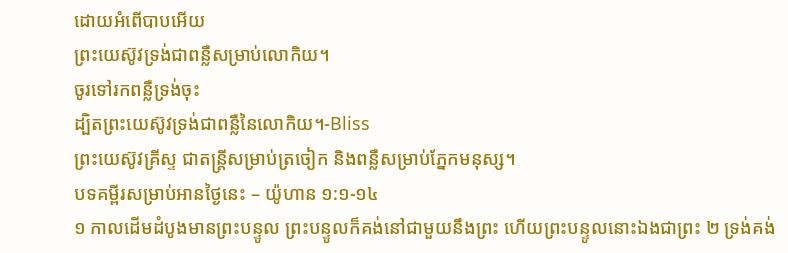ដោយអំពើបាបអើយ
ព្រះយេស៊ូវទ្រង់ជាពន្លឺសម្រាប់លោកិយ។
ចូរទៅរកពន្លឺទ្រង់ចុះ
ដ្បិតព្រះយេស៊ូវទ្រង់ជាពន្លឺនៃលោកិយ។-Bliss
ព្រះយេស៊ូវគ្រីស្ទ ជាតន្ត្រីសម្រាប់ត្រចៀក និងពន្លឺសម្រាប់ភ្នែកមនុស្ស។
បទគម្ពីរសម្រាប់អានថ្ងៃនេះ – យ៉ូហាន ១:១-១៤
១ កាលដើមដំបូងមានព្រះបន្ទូល ព្រះបន្ទូលក៏គង់នៅជាមួយនឹងព្រះ ហើយព្រះបន្ទូលនោះឯងជាព្រះ ២ ទ្រង់គង់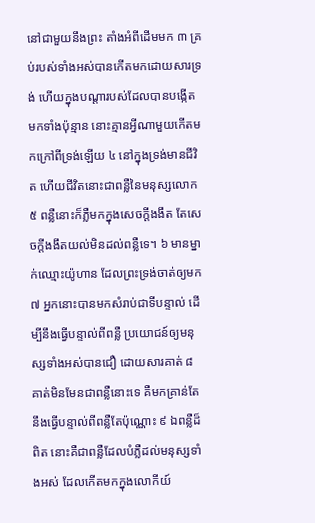នៅជាមួយនឹងព្រះ តាំងអំពីដើមមក ៣ គ្រប់របស់ទាំងអស់បានកើតមកដោយសារទ្រង់ ហើយក្នុងបណ្តារបស់ដែលបានបង្កើតមកទាំងប៉ុន្មាន នោះគ្មានអ្វីណាមួយកើតមកក្រៅពីទ្រង់ឡើយ ៤ នៅក្នុងទ្រង់មានជីវិត ហើយជីវិតនោះជាពន្លឺនៃមនុស្សលោក ៥ ពន្លឺនោះក៏ភ្លឺមកក្នុងសេចក្តីងងឹត តែសេចក្តីងងឹតយល់មិនដល់ពន្លឺទេ។ ៦ មានម្នាក់ឈ្មោះយ៉ូហាន ដែលព្រះទ្រង់ចាត់ឲ្យមក ៧ អ្នកនោះបានមកសំរាប់ជាទីបន្ទាល់ ដើម្បីនឹងធ្វើបន្ទាល់ពីពន្លឺ ប្រយោជន៍ឲ្យមនុស្សទាំងអស់បានជឿ ដោយសារគាត់ ៨ គាត់មិនមែនជាពន្លឺនោះទេ គឺមកគ្រាន់តែនឹងធ្វើបន្ទាល់ពីពន្លឺតែប៉ុណ្ណោះ ៩ ឯពន្លឺដ៏ពិត នោះគឺជាពន្លឺដែលបំភ្លឺដល់មនុស្សទាំងអស់ ដែលកើតមកក្នុងលោកីយ៍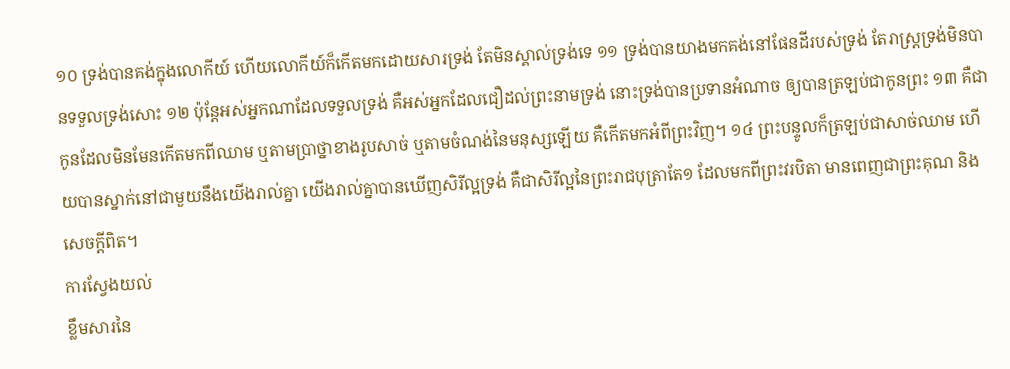១០ ទ្រង់បានគង់ក្នុងលោកីយ៍ ហើយលោកីយ៍ក៏កើតមកដោយសារទ្រង់ តែមិនស្គាល់ទ្រង់ទេ ១១ ទ្រង់បានយាងមកគង់នៅផែនដីរបស់ទ្រង់ តែរាស្ត្រទ្រង់មិនបានទទួលទ្រង់សោះ ១២ ប៉ុន្តែអស់អ្នកណាដែលទទួលទ្រង់ គឺអស់អ្នកដែលជឿដល់ព្រះនាមទ្រង់ នោះទ្រង់បានប្រទានអំណាច ឲ្យបានត្រឡប់ជាកូនព្រះ ១៣ គឺជាកូនដែលមិនមែនកើតមកពីឈាម ឬតាមប្រាថ្នាខាងរូបសាច់ ឬតាមចំណង់នៃមនុស្សឡើយ គឺកើតមកអំពីព្រះវិញ។ ១៤ ព្រះបន្ទូលក៏ត្រឡប់ជាសាច់ឈាម ហើយបានស្នាក់នៅជាមួយនឹងយើងរាល់គ្នា យើងរាល់គ្នាបានឃើញសិរីល្អទ្រង់ គឺជាសិរីល្អនៃព្រះរាជបុត្រាតែ១ ដែលមកពីព្រះវរបិតា មានពេញជាព្រះគុណ និងសេចក្តីពិត។
ការស្វែងយល់
ខ្លឹមសារនៃ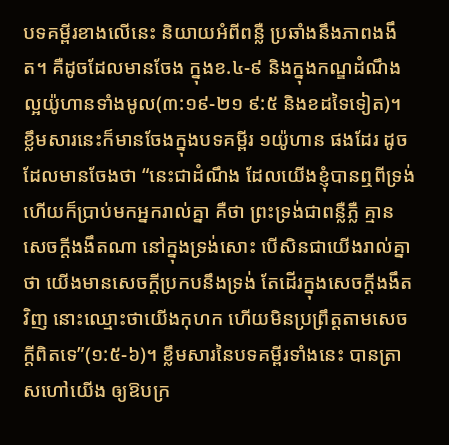បទគម្ពីរខាងលើនេះ និយាយអំពីពន្លឺ ប្រឆាំងនឹងភាពងងឹត។ គឺដូចដែលមានចែង ក្នុងខ.៤-៩ និងក្នុងកណ្ឌដំណឹងល្អយ៉ូហានទាំងមូល(៣:១៩-២១ ៩:៥ និងខដទៃទៀត)។ ខ្លឹមសារនេះក៏មានចែងក្នុងបទគម្ពីរ ១យ៉ូហាន ផងដែរ ដូចដែលមានចែងថា “នេះជាដំណឹង ដែលយើងខ្ញុំបានឮពីទ្រង់ ហើយក៏ប្រាប់មកអ្នករាល់គ្នា គឺថា ព្រះទ្រង់ជាពន្លឺភ្លឺ គ្មានសេចក្តីងងឹតណា នៅក្នុងទ្រង់សោះ បើសិនជាយើងរាល់គ្នាថា យើងមានសេចក្តីប្រកបនឹងទ្រង់ តែដើរក្នុងសេចក្តីងងឹតវិញ នោះឈ្មោះថាយើងកុហក ហើយមិនប្រព្រឹត្តតាមសេចក្តីពិតទេ”(១:៥-៦)។ ខ្លឹមសារនៃបទគម្ពីរទាំងនេះ បានត្រាសហៅយើង ឲ្យឱបក្រ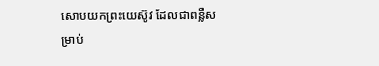សោបយកព្រះយេស៊ូវ ដែលជាពន្លឺសម្រាប់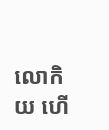លោកិយ ហើ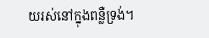យរស់នៅក្នុងពន្លឺទ្រង់។